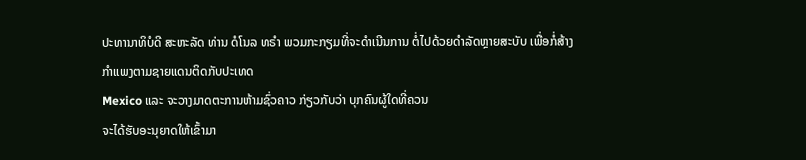ປະທານາທິບໍດີ ສະຫະລັດ ທ່ານ ດໍໂນລ ທຣຳ ພວມກະກຽມທີ່ຈະດຳເນີນການ ຕໍ່ໄປດ້ວຍດຳລັດຫຼາຍສະບັບ ເພື່ອກໍ່ສ້າງກຳແພງຕາມຊາຍແດນຕິດກັບປະເທດ
Mexico ແລະ ຈະວາງມາດຕະການຫ້າມຊົ່ວຄາວ ກ່ຽວກັບວ່າ ບຸກຄົນຜູ້ໃດທີ່ຄວນ
ຈະໄດ້ຮັບອະນຸຍາດໃຫ້ເຂົ້າມາ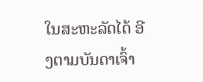ໃນສະຫະລັດໄດ້ ອີງຕາມບັນດາເຈົ້າ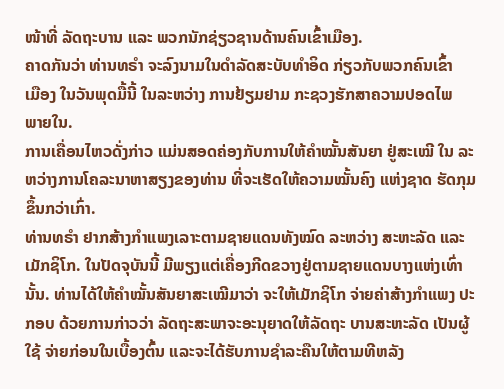ໜ້າທີ່ ລັດຖະບານ ແລະ ພວກນັກຊ່ຽວຊານດ້ານຄົນເຂົ້າເມືອງ.
ຄາດກັນວ່າ ທ່ານທຣຳ ຈະລົງນາມໃນດຳລັດສະບັບທຳອິດ ກ່ຽວກັບພວກຄົນເຂົ້າ
ເມືອງ ໃນວັນພຸດມື້ນີ້ ໃນລະຫວ່າງ ການຢ້ຽມຢາມ ກະຊວງຮັກສາຄວາມປອດໄພ
ພາຍໃນ.
ການເຄື່ອນໄຫວດັ່ງກ່າວ ແມ່ນສອດຄ່ອງກັບການໃຫ້ຄຳໝັ້ນສັນຍາ ຢູ່ສະເໝີ ໃນ ລະຫວ່າງການໂຄລະນາຫາສຽງຂອງທ່ານ ທີ່ຈະເຮັດໃຫ້ຄວາມໝັ້ນຄົງ ແຫ່ງຊາດ ຮັດກຸມຂຶ້ນກວ່າເກົ່າ.
ທ່ານທຣຳ ຢາກສ້າງກຳແພງເລາະຕາມຊາຍແດນທັງໝົດ ລະຫວ່າງ ສະຫະລັດ ແລະ ເມັກຊິໂກ. ໃນປັດຈຸບັນນີ້ ມີພຽງແຕ່ເຄື່ອງກີດຂວາງຢູ່ຕາມຊາຍແດນບາງແຫ່ງເທົ່ານັ້ນ. ທ່ານໄດ້ໃຫ້ຄຳໝັ້ນສັນຍາສະເໝີມາວ່າ ຈະໃຫ້ເມັກຊິໂກ ຈ່າຍຄ່າສ້າງກຳແພງ ປະກອບ ດ້ວຍການກ່າວວ່າ ລັດຖະສະພາຈະອະນຸຍາດໃຫ້ລັດຖະ ບານສະຫະລັດ ເປັນຜູ້ໃຊ້ ຈ່າຍກ່ອນໃນເບື້ອງຕົ້ນ ແລະຈະໄດ້ຮັບການຊຳລະຄືນໃຫ້ຕາມທີຫລັງ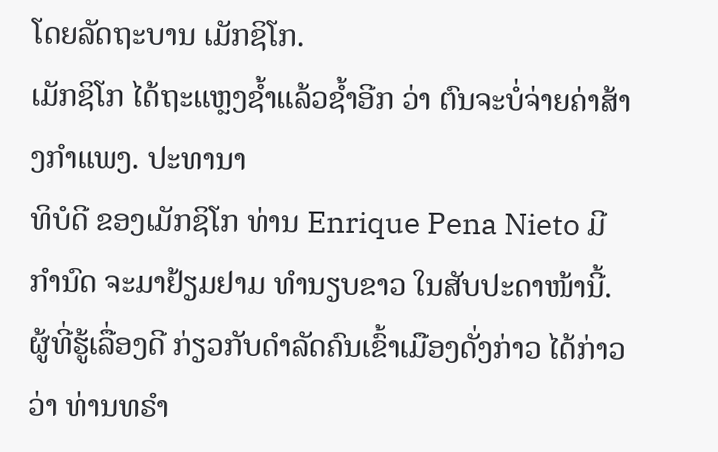ໂດຍລັດຖະບານ ເມັກຊິໂກ.
ເມັກຊິໂກ ໄດ້ຖະແຫຼງຊ້ຳແລ້ວຊ້ຳອີກ ວ່າ ຕົນຈະບໍ່ຈ່າຍຄ່າສ້າງກຳແພງ. ປະທານາ
ທິບໍດີ ຂອງເມັກຊິໂກ ທ່ານ Enrique Pena Nieto ມີກຳນົດ ຈະມາຢ້ຽມຢາມ ທຳນຽບຂາວ ໃນສັບປະດາໜ້ານີ້.
ຜູ້ທີ່ຮູ້ເລື່ອງດີ ກ່ຽວກັບດຳລັດຄົນເຂົ້າເມືອງດັ່ງກ່າວ ໄດ້ກ່າວວ່າ ທ່ານທຣຳ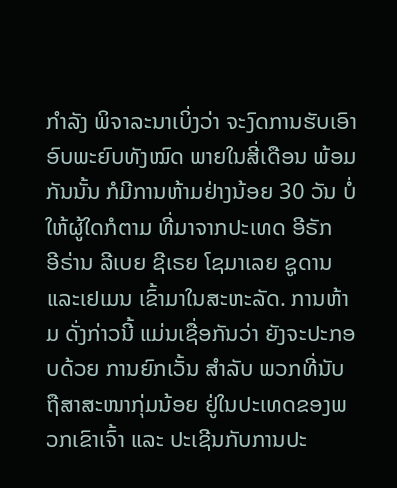ກຳລັງ ພິຈາລະນາເບິ່ງວ່າ ຈະງົດການຮັບເອົາອົບພະຍົບທັງໝົດ ພາຍໃນສີ່ເດືອນ ພ້ອມ
ກັນນັ້ນ ກໍມີການຫ້າມຢ່າງນ້ອຍ 30 ວັນ ບໍ່ໃຫ້ຜູ້ໃດກໍຕາມ ທີ່ມາຈາກປະເທດ ອີຣັກ
ອີຣ່ານ ລີເບຍ ຊີເຣຍ ໂຊມາເລຍ ຊູດານ ແລະເຢເມນ ເຂົ້າມາໃນສະຫະລັດ. ການຫ້າມ ດັ່ງກ່າວນີ້ ແມ່ນເຊື່ອກັນວ່າ ຍັງຈະປະກອບດ້ວຍ ການຍົກເວັ້ນ ສຳລັບ ພວກທີ່ນັບຖືສາສະໜາກຸ່ມນ້ອຍ ຢູ່ໃນປະເທດຂອງພວກເຂົາເຈົ້າ ແລະ ປະເຊີນກັບການປະ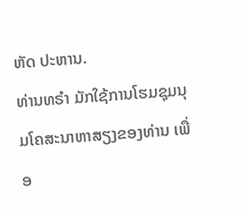ຫັດ ປະຫານ.
ທ່ານທຣຳ ມັກໃຊ້ການໂຮມຊຸມນຸມໂຄສະນາຫາສຽງຂອງທ່ານ ເພື່ອ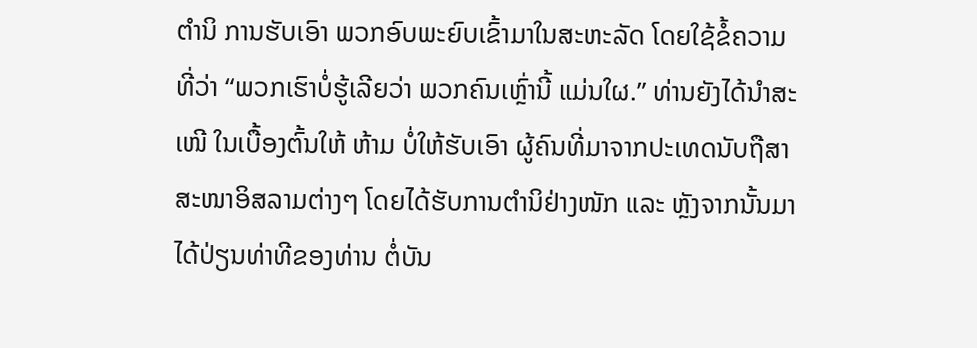ຕຳນິ ການຮັບເອົາ ພວກອົບພະຍົບເຂົ້າມາໃນສະຫະລັດ ໂດຍໃຊ້ຂໍ້ຄວາມທີ່ວ່າ “ພວກເຮົາບໍ່ຮູ້ເລີຍວ່າ ພວກຄົນເຫຼົ່ານີ້ ແມ່ນໃຜ.” ທ່ານຍັງໄດ້ນຳສະເໜີ ໃນເບື້ອງຕົ້ນໃຫ້ ຫ້າມ ບໍ່ໃຫ້ຮັບເອົາ ຜູ້ຄົນທີ່ມາຈາກປະເທດນັບຖືສາສະໜາອິສລາມຕ່າງໆ ໂດຍໄດ້ຮັບການຕຳນິຢ່າງໜັກ ແລະ ຫຼັງຈາກນັ້ນມາ ໄດ້ປ່ຽນທ່າທີຂອງທ່ານ ຕໍ່ບັນ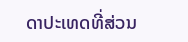ດາປະເທດທີ່ສ່ວນ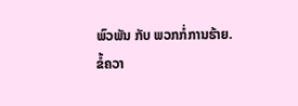ພົວພັນ ກັບ ພວກກໍ່ການຮ້າຍ.
ຂໍ້ຄວາ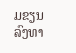ມຂຽນລົງທາ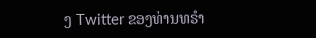ງ Twitter ຂອງທ່ານທຣຳ